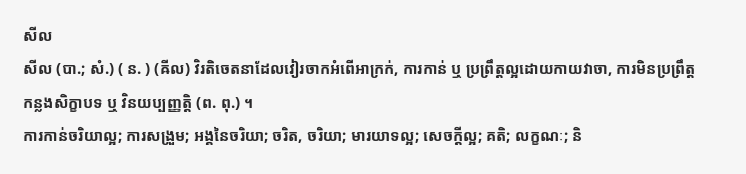សីល
សីល (បា.; សំ.) ( ន. ) (ឝីល) វិរតិចេតនាដែលវៀរចាកអំពើអាក្រក់, ការកាន់ ឬ ប្រព្រឹត្តល្អដោយកាយវាចា, ការមិនប្រព្រឹត្តកន្លងសិក្ខាបទ ឬ វិនយប្បញ្ញតិ្ត (ព. ពុ.) ។
ការកាន់ចរិយាល្អ; ការសង្រួម; អង្គនៃចរិយា; ចរិត, ចរិយា; មារយាទល្អ; សេចក្ដីល្អ; គតិ; លក្ខណៈ; និ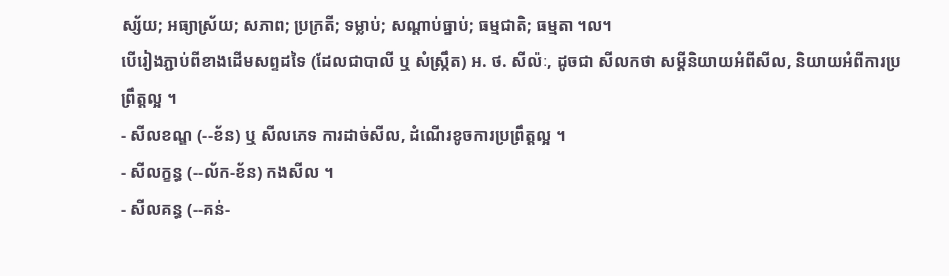ស្ស័យ; អធ្យាស្រ័យ; សភាព; ប្រក្រតី; ទម្លាប់; សណ្ដាប់ធ្នាប់; ធម្មជាតិ; ធម្មតា ។ល។
បើរៀងភ្ជាប់ពីខាងដើមសព្ទដទៃ (ដែលជាបាលី ឬ សំស្រ្កឹត) អ. ថ. សីល៉ៈ, ដូចជា សីលកថា សម្ដីនិយាយអំពីសីល, និយាយអំពីការប្រព្រឹត្តល្អ ។
- សីលខណ្ឌ (--ខ័ន) ឬ សីលភេទ ការដាច់សីល, ដំណើរខូចការប្រព្រឹត្តល្អ ។
- សីលក្ខន្ធ (--ល័ក-ខ័ន) កងសីល ។
- សីលគន្ធ (--គន់-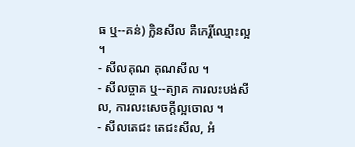ធ ឬ--គន់) ក្លិនសីល គឺកេរ្តិ៍ឈ្មោះល្អ ។
- សីលគុណ គុណសីល ។
- សីលច្ចាគ ឬ--ត្យាគ ការលះបង់សីល, ការលះសេចក្ដីល្អចោល ។
- សីលតេជះ តេជះសីល, អំ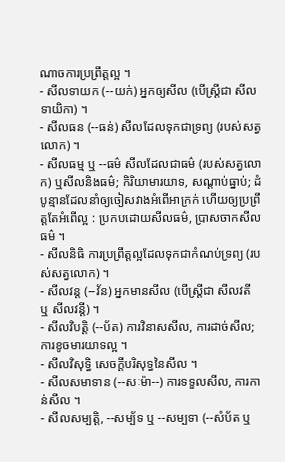ណាចការប្រព្រឹត្តល្អ ។
- សីលទាយក (--យក់) អ្នកឲ្យសីល (បើស្ត្រីជា សីលទាយិកា) ។
- សីលធន (--ធន់) សីលដែលទុកជាទ្រព្យ (របស់សត្វលោក) ។
- សីលធម្ម ឬ --ធម៌ សីលដែលជាធម៌ (របស់សត្វលោក) ឬសីលនិងធម៌; កិរិយាមារយាទ, សណ្ដាប់ធ្នាប់; ដំបូន្មានដែលនាំឲ្យចៀសវាងអំពើអាក្រក់ ហើយឲ្យប្រព្រឹត្តតែអំពើល្អ : ប្រកបដោយសីលធម៌, ប្រាសចាកសីលធម៌ ។
- សីលនិធិ ការប្រព្រឹត្តល្អដែលទុកជាកំណប់ទ្រព្យ (របស់សត្វលោក) ។
- សីលវន្ត (--វ័ន) អ្នកមានសីល (បើស្ត្រីជា សីលវតី ឬ សីលវន្តី) ។
- សីលវិបត្តិ (--ប័ត) ការវិនាសសីល, ការដាច់សីល; ការខូចមារយាទល្អ ។
- សីលវិសុទ្ធិ សេចក្ដីបរិសុទ្ធនៃសីល ។
- សីលសមាទាន (--សៈម៉ា--) ការទទួលសីល, ការកាន់សីល ។
- សីលសម្បត្តិ, --សម្ប័ទ ឬ --សម្បទា (--សំប័ត ឬ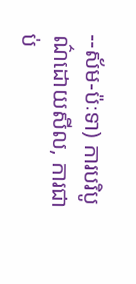--ស័ម-ប៉ៈទា) ការបរិបូណ៌ដោយសីល, ការជាប់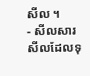សីល ។
- សីលសារ សីលដែលទុ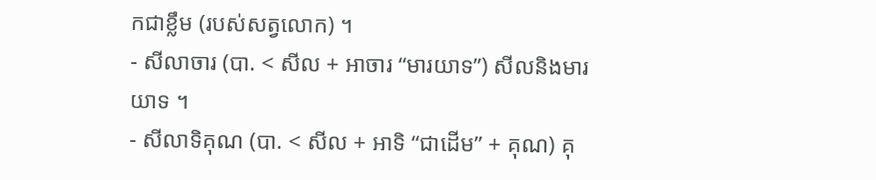កជាខ្លឹម (របស់សត្វលោក) ។
- សីលាចារ (បា. < សីល + អាចារ “មារយាទ”) សីលនិងមារយាទ ។
- សីលាទិគុណ (បា. < សីល + អាទិ “ជាដើម” + គុណ) គុ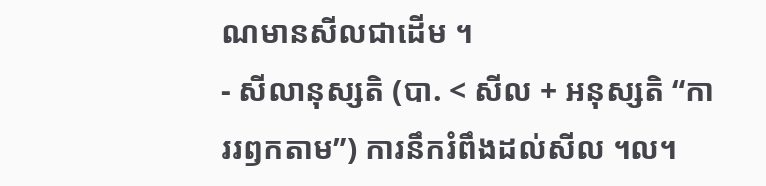ណមានសីលជាដើម ។
- សីលានុស្សតិ (បា. < សីល + អនុស្សតិ “ការរឭកតាម”) ការនឹករំពឹងដល់សីល ។ល។